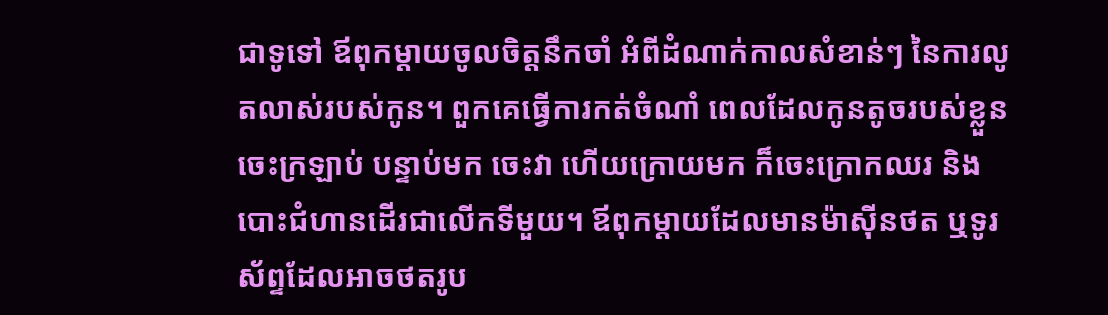ជាទូទៅ ឪពុកម្តាយចូលចិត្តនឹកចាំ អំពីដំណាក់កាលសំខាន់ៗ នៃការលូតលាស់របស់កូន។ ពួកគេធ្វើការកត់ចំណាំ ពេលដែលកូនតូចរបស់ខ្លួន ចេះក្រឡាប់ បន្ទាប់មក ចេះវា ហើយក្រោយមក ក៏ចេះក្រោកឈរ និងបោះជំហានដើរជាលើកទីមួយ។ ឪពុកម្តាយដែលមានម៉ាស៊ីនថត ឬទូរស័ព្ទដែលអាចថតរូប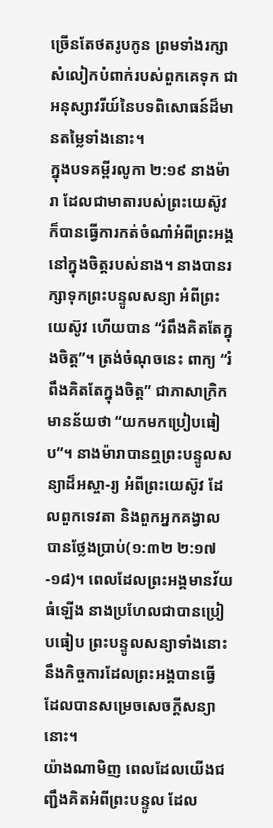ច្រើនតែថតរូបកូន ព្រមទាំងរក្សាសំលៀកបំពាក់របស់ពួកគេទុក ជាអនុស្សាវរីយ៍នៃបទពិសោធន៍ដ៏មានតម្លៃទាំងនោះ។
ក្នុងបទគម្ពីរលូកា ២:១៩ នាងម៉ារា ដែលជាមាតារបស់ព្រះយេស៊ូវ ក៏បានធ្វើការកត់ចំណាំអំពីព្រះអង្គ នៅក្នុងចិត្តរបស់នាង។ នាងបានរក្សាទុកព្រះបន្ទូលសន្យា អំពីព្រះយេស៊ូវ ហើយបាន “រំពឹងគិតតែក្នុងចិត្ត”។ ត្រង់ចំណុចនេះ ពាក្យ “រំពឹងគិតតែក្នុងចិត្ត” ជាភាសាក្រិក មានន័យថា “យកមកប្រៀបធៀប”។ នាងម៉ារាបានឮព្រះបន្ទូលសន្យាដ៏អស្ចា-រ្យ អំពីព្រះយេស៊ូវ ដែលពួកទេវតា និងពួកអ្នកគង្វាលបានថ្លែងប្រាប់(១:៣២ ២:១៧-១៨)។ ពេលដែលព្រះអង្គមានវ័យធំឡើង នាងប្រហែលជាបានប្រៀបធៀប ព្រះបន្ទូលសន្យាទាំងនោះ នឹងកិច្ចការដែលព្រះអង្គបានធ្វើ ដែលបានសម្រេចសេចក្តីសន្យានោះ។
យ៉ាងណាមិញ ពេលដែលយើងជញ្ជឹងគិតអំពីព្រះបន្ទូល ដែល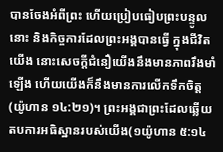បានចែងអំពីព្រះ ហើយប្រៀបធៀបព្រះបន្ទូលនោះ និងកិច្ចការដែលព្រះអង្គបានធ្វើ ក្នុងជីវិតយើង នោះសេចក្តីជំនឿយើងនឹងមានភាពរឹងមាំឡើង ហើយយើងក៏នឹងមានការលើកទឹកចិត្ត(យ៉ូហាន ១៤:២១)។ ព្រះអង្គជាព្រះដែលឆ្លើយតបការអធិស្ឋានរបស់យើង(១យ៉ូហាន ៥:១៤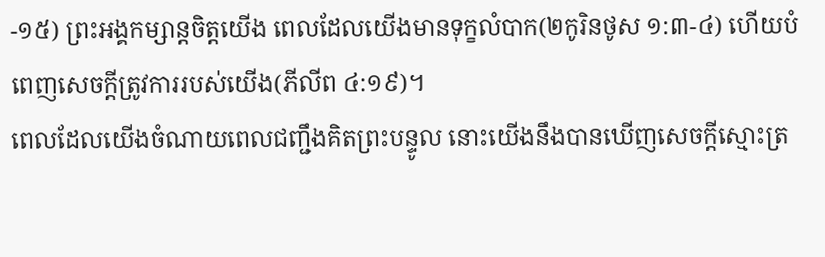-១៥) ព្រះអង្គកម្សាន្តចិត្តយើង ពេលដែលយើងមានទុក្ខលំបាក(២កូរិនថូស ១:៣-៤) ហើយបំពេញសេចក្តីត្រូវការរបស់យើង(ភីលីព ៤:១៩)។
ពេលដែលយើងចំណាយពេលជញ្ជឹងគិតព្រះបន្ទូល នោះយើងនឹងបានឃើញសេចក្តីស្មោះត្រ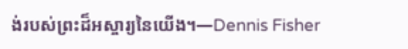ង់របស់ព្រះដ៏អស្ចារ្យនៃយើង។—Dennis Fisher